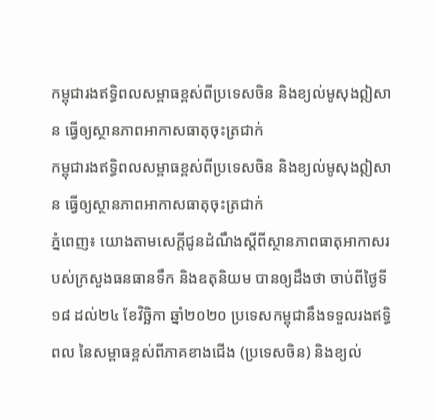កម្ពុជារងឥទ្ធិពលសម្ពាធខ្ពស់ពីប្រទេសចិន និងខ្យល់មូសុងឦសាន ធ្វើឲ្យស្ថានភាពអាកាសធាតុចុះត្រជាក់
កម្ពុជារងឥទ្ធិពលសម្ពាធខ្ពស់ពីប្រទេសចិន និងខ្យល់មូសុងឦសាន ធ្វើឲ្យស្ថានភាពអាកាសធាតុចុះត្រជាក់
ភ្នំពេញ៖ យោងតាមសេក្ដីជូនដំណឹងស្ដីពីស្ថានភាពធាតុអាកាសរបស់ក្រសួងធនធានទឹក និងឧតុនិយម បានឲ្យដឹងថា ចាប់ពីថ្ងៃទី១៨ ដល់២៤ ខែវិច្ឆិកា ឆ្នាំ២០២០ ប្រទេសកម្ពុជានឹងទទួលរងឥទ្ធិពល នៃសម្ពាធខ្ពស់ពីភាគខាងជើង (ប្រទេសចិន) និងខ្យល់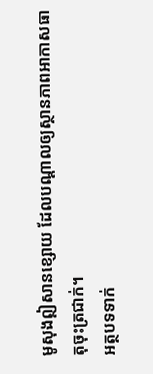មូសុងឦសានខ្សោយ ដែលបណ្ដាលឲ្យស្ថានភាពអាកាសធាតុចុះត្រជាក់។
អត្ថបទទាក់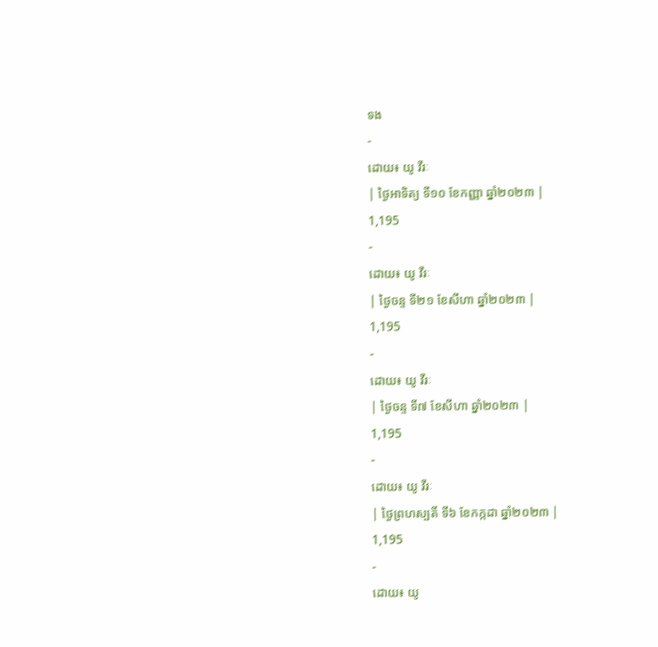ទង
-
ដោយ៖ យូ វីរៈ
| ថ្ងៃអាទិត្យ ទី១០ ខែកញ្ញា ឆ្នាំ២០២៣ |
1,195
-
ដោយ៖ យូ វីរៈ
| ថ្ងៃចន្ទ ទី២១ ខែសីហា ឆ្នាំ២០២៣ |
1,195
-
ដោយ៖ យូ វីរៈ
| ថ្ងៃចន្ទ ទី៧ ខែសីហា ឆ្នាំ២០២៣ |
1,195
-
ដោយ៖ យូ វីរៈ
| ថ្ងៃព្រហស្បតិ៍ ទី៦ ខែកក្កដា ឆ្នាំ២០២៣ |
1,195
-
ដោយ៖ យូ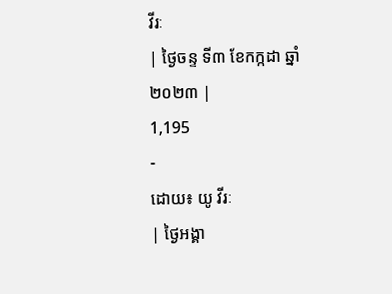វីរៈ
| ថ្ងៃចន្ទ ទី៣ ខែកក្កដា ឆ្នាំ២០២៣ |
1,195
-
ដោយ៖ យូ វីរៈ
| ថ្ងៃអង្គា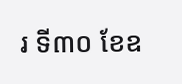រ ទី៣០ ខែឧ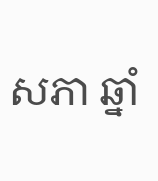សភា ឆ្នាំ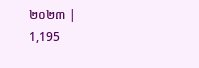២០២៣ |
1,195